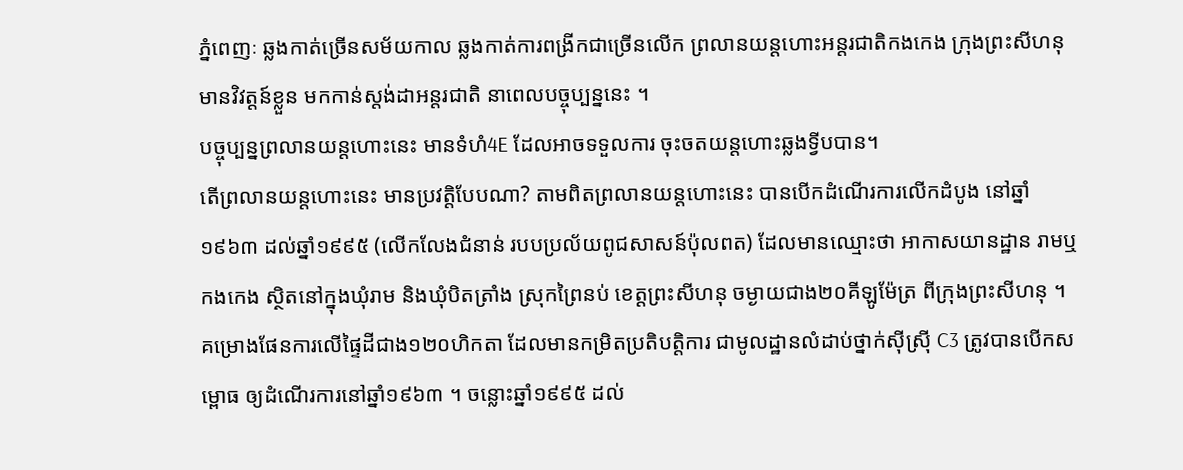ភ្នំពេញៈ ឆ្លងកាត់ច្រើនសម័យកាល ឆ្លងកាត់ការពង្រីកជាច្រើនលើក ព្រលានយន្តហោះអន្តរជាតិកងកេង ក្រុងព្រះសីហនុមានវិវត្តន៍ខ្លួន មកកាន់ស្តង់ដាអន្តរជាតិ នាពេលបច្ចុប្បន្ននេះ ។
បច្ចុប្បន្នព្រលានយន្តហោះនេះ មានទំហំ4E ដែលអាចទទួលការ ចុះចតយន្តហោះឆ្លងទ្វីបបាន។
តើព្រលានយន្តហោះនេះ មានប្រវត្តិបែបណា? តាមពិតព្រលានយន្តហោះនេះ បានបើកដំណើរការលើកដំបូង នៅឆ្នាំ១៩៦៣ ដល់ឆ្នាំ១៩៩៥ (លើកលែងជំនាន់ របបប្រល័យពូជសាសន៍ប៉ុលពត) ដែលមានឈ្មោះថា អាកាសយានដ្ឋាន រាមឬកងកេង ស្ថិតនៅក្នុងឃុំរាម និងឃុំបិតត្រាំង ស្រុកព្រៃនប់ ខេត្ដព្រះសីហនុ ចម្ងាយជាង២០គីឡូម៉ែត្រ ពីក្រុងព្រះសីហនុ ។
គម្រោងផែនការលើផ្ទៃដីជាង១២០ហិកតា ដែលមានកម្រិតប្រតិបត្ដិការ ជាមូលដ្ឋានលំដាប់ថ្នាក់ស៊ីស្រ៊ី C3 ត្រូវបានបើកសម្ពោធ ឲ្យដំណើរការនៅឆ្នាំ១៩៦៣ ។ ចន្លោះឆ្នាំ១៩៩៥ ដល់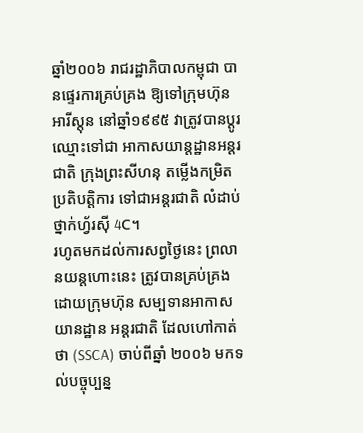ឆ្នាំ២០០៦ រាជរដ្ឋាភិបាលកម្ពុជា បានផ្ទេរការគ្រប់គ្រង ឱ្យទៅក្រុមហ៊ុនអារីស្ដុន នៅឆ្នាំ១៩៩៥ វាត្រូវបានប្ដូរឈ្មោះទៅជា អាកាសយាន្ដដ្ឋានអន្ដរជាតិ ក្រុងព្រះសីហនុ តម្លើងកម្រិតប្រតិបត្ដិការ ទៅជាអន្ដរជាតិ លំដាប់ថ្នាក់ហ្វ័រស៊ី 4C។
រហូតមកដល់ការសព្វថ្ងៃនេះ ព្រលានយន្តហោះនេះ ត្រូវបានគ្រប់គ្រងដោយក្រុមហ៊ុន សម្បទានអាកាសយានដ្ឋាន អន្ដរជាតិ ដែលហៅកាត់ថា (SSCA) ចាប់ពីឆ្នាំ ២០០៦ មកទល់បច្ចុប្បន្ន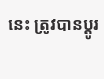នេះ ត្រូវបានប្ដូរ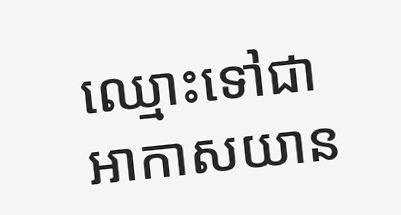ឈ្មោះទៅជា អាកាសយាន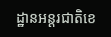ដ្ឋានអន្ដរជាតិខេ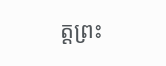ត្ដព្រះ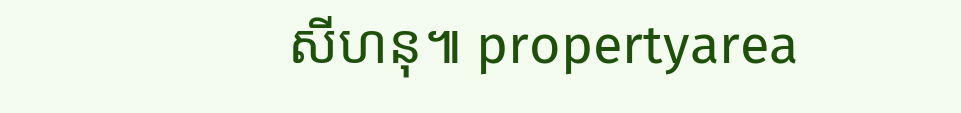សីហនុ៕ propertyarea